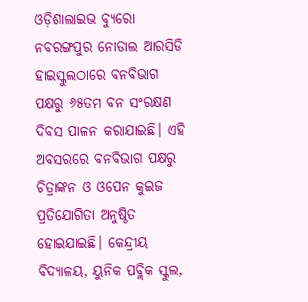ଓଡ଼ିଶାଲାଇଭ ବ୍ୟୁରୋ
ନବରଙ୍ଗପୁର ନୋଡାଲ ଆରସିଡି ହାଇସ୍କୁଲଠାରେ ବନବିଭାଗ ପକ୍ଷରୁ ୬୫ତମ ବନ ସଂରକ୍ଷଣ ଦିବସ ପାଳନ କରାଯାଇଛି। ଏହି ଅବସରରେ ବନବିଭାଗ ପକ୍ଷରୁ ଚିତ୍ରାଙ୍କନ ଓ ଓପେନ କୁଇଜ ପ୍ରତିଯୋଗିତା ଅନୁଷ୍ଠିତ ହୋଇଯାଇଛି। କେନ୍ଦ୍ରୀୟ ବିଦ୍ୟାଳୟ, ୟୁନିକ ପବ୍ଲିକ ସ୍କୁଲ,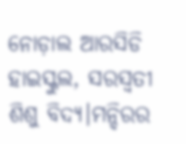ନୋଡ଼ାଲ ଆରସିଡି ହାଇସ୍କୁଲ, ସରସ୍ୱତୀ ଶିଶୁ ବିଦ୍ୟ।ମନ୍ଦିରର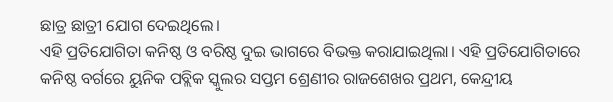ଛାତ୍ର ଛାତ୍ରୀ ଯୋଗ ଦେଇଥିଲେ।
ଏହି ପ୍ରତିଯୋଗିତା କନିଷ୍ଠ ଓ ବରିଷ୍ଠ ଦୁଇ ଭାଗରେ ବିଭକ୍ତ କରାଯାଇଥିଲା। ଏହି ପ୍ରତିଯୋଗିତାରେ କନିଷ୍ଠ ବର୍ଗରେ ୟୁନିକ ପବ୍ଲିକ ସ୍କୁଲର ସପ୍ତମ ଶ୍ରେଣୀର ରାଜଶେଖର ପ୍ରଥମ, କେନ୍ଦ୍ରୀୟ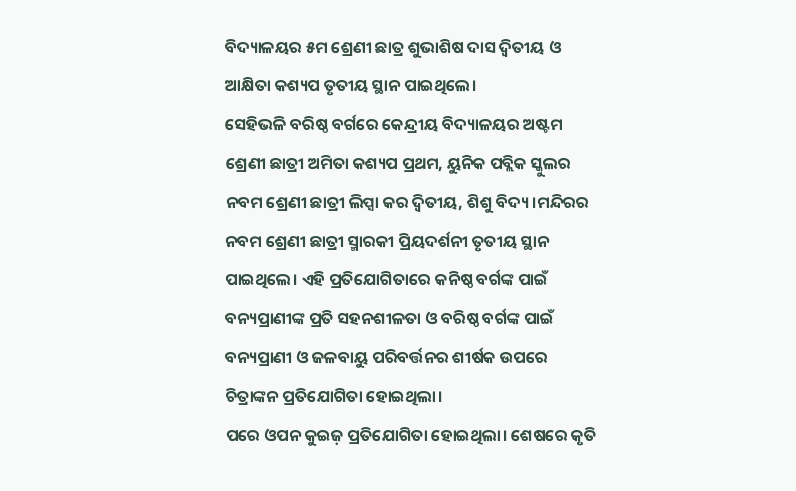ବିଦ୍ୟାଳୟର ୫ମ ଶ୍ରେଣୀ ଛାତ୍ର ଶୁଭାଶିଷ ଦାସ ଦ୍ଵିତୀୟ ଓ ଆକ୍ଷିତା କଶ୍ୟପ ତୃତୀୟ ସ୍ଥାନ ପାଇଥିଲେ।
ସେହିଭଳି ବରିଷ୍ଠ ବର୍ଗରେ କେନ୍ଦ୍ରୀୟ ବିଦ୍ୟାଳୟର ଅଷ୍ଟମ ଶ୍ରେଣୀ ଛାତ୍ରୀ ଅମିତା କଶ୍ୟପ ପ୍ରଥମ, ୟୁନିକ ପବ୍ଲିକ ସ୍କୁଲର ନବମ ଶ୍ରେଣୀ ଛାତ୍ରୀ ଲିପ୍ସା କର ଦ୍ଵିତୀୟ, ଶିଶୁ ବିଦ୍ୟ।ମନ୍ଦିରର ନବମ ଶ୍ରେଣୀ ଛାତ୍ରୀ ସ୍ମାରକୀ ପ୍ରିୟଦର୍ଶନୀ ତୃତୀୟ ସ୍ଥାନ ପାଇଥିଲେ। ଏହି ପ୍ରତିଯୋଗିତାରେ କନିଷ୍ଠ ବର୍ଗଙ୍କ ପାଇଁ ବନ୍ୟପ୍ରାଣୀଙ୍କ ପ୍ରତି ସହନଶୀଳତା ଓ ବରିଷ୍ଠ ବର୍ଗଙ୍କ ପାଇଁ ବନ୍ୟପ୍ରାଣୀ ଓ ଜଳବାୟୁ ପରିବର୍ତ୍ତନର ଶୀର୍ଷକ ଉପରେ ଚିତ୍ରାଙ୍କନ ପ୍ରତିଯୋଗିତା ହୋଇଥିଲା।
ପରେ ଓପନ କୁଇଜ଼ ପ୍ରତିଯୋଗିତା ହୋଇଥିଲା। ଶେଷରେ କୃତି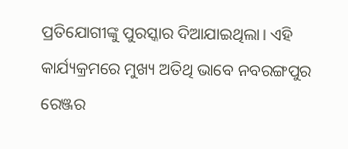ପ୍ରତିଯୋଗୀଙ୍କୁ ପୁରସ୍କାର ଦିଆଯାଇଥିଲା। ଏହି କାର୍ଯ୍ୟକ୍ରମରେ ମୁଖ୍ୟ ଅତିଥି ଭାବେ ନବରଙ୍ଗପୁର ରେଞ୍ଜର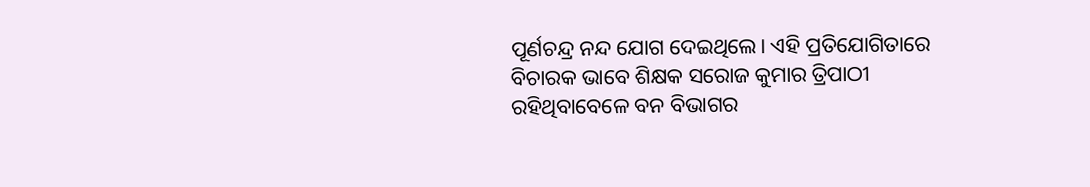ପୂର୍ଣଚନ୍ଦ୍ର ନନ୍ଦ ଯୋଗ ଦେଇଥିଲେ। ଏହି ପ୍ରତିଯୋଗିତାରେ ବିଚାରକ ଭାବେ ଶିକ୍ଷକ ସରୋଜ କୁମାର ତ୍ରିପାଠୀ ରହିଥିବାବେଳେ ବନ ବିଭାଗର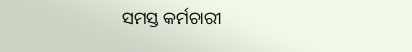ସମସ୍ତ କର୍ମଚାରୀ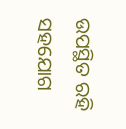ଉପସ୍ଥିତ ରହି ସହଯୋଗ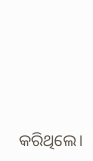କରିଥିଲେ।